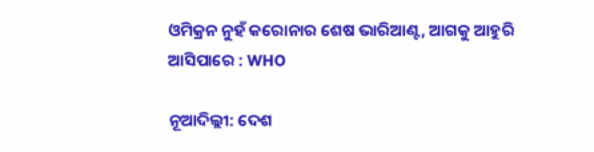ଓମିକ୍ରନ ନୁହଁ କରୋନାର ଶେଷ ଭାରିଆଣ୍ଟ, ଆଗକୁ ଆହୁରି ଆସିପାରେ : WHO

ନୂଆଦିଲ୍ଲୀ: ଦେଶ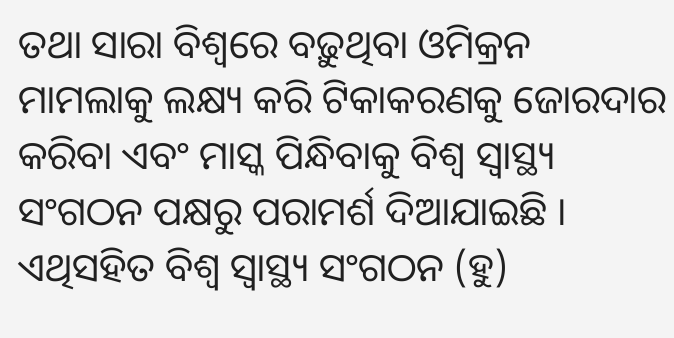ତଥା ସାରା ବିଶ୍ୱରେ ବଢ଼ୁଥିବା ଓମିକ୍ରନ ମାମଲାକୁ ଲକ୍ଷ୍ୟ କରି ଟିକାକରଣକୁ ଜୋରଦାର କରିବା ଏବଂ ମାସ୍କ ପିନ୍ଧିବାକୁ ବିଶ୍ୱ ସ୍ୱାସ୍ଥ୍ୟ ସଂଗଠନ ପକ୍ଷରୁ ପରାମର୍ଶ ଦିଆଯାଇଛି । ଏଥିସହିତ ବିଶ୍ୱ ସ୍ୱାସ୍ଥ୍ୟ ସଂଗଠନ (ହୁ)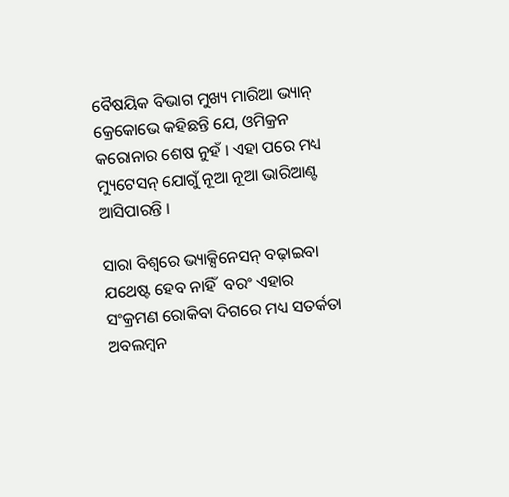ବୈଷୟିକ ବିଭାଗ ମୁଖ୍ୟ ମାରିଆ ଭ୍ୟାନ୍ କ୍ରେକୋଭେ କହିଛନ୍ତି ଯେ, ଓମିକ୍ରନ କରୋନାର ଶେଷ ନୁହଁ । ଏହା ପରେ ମଧ୍ୟ ମ୍ୟୁଟେସନ୍ ଯୋଗୁଁ ନୂଆ ନୂଆ ଭାରିଆଣ୍ଟ ଆସିପାରନ୍ତି ।

ସାରା ବିଶ୍ୱରେ ଭ୍ୟାକ୍ସିନେସନ୍ ବଢ଼ାଇବା ଯଥେଷ୍ଟ ହେବ ନାହିଁ  ବରଂ ଏହାର ସଂକ୍ରମଣ ରୋକିବା ଦିଗରେ ମଧ୍ୟ ସତର୍କତା ଅବଲମ୍ୱନ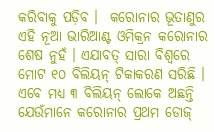କରିବାକୁ ପଡ଼ିବ ।  କରୋନାର ଭୂତାଣୁର ଏହି ନୂଆ ଭାରିଆଣ୍ଟ ଓମିକ୍ରନ କରୋନାର ଶେଷ ନୁହଁ । ଏଯାବତ୍ ସାରା ବିଶ୍ୱରେ ମୋଟ ୧୦ ବିଲିୟନ୍ ଟିକାକରଣ ସରିଛି । ଏବେ ମଧ୍ୟ ୩ ବିଲିୟନ୍ ଲୋକେ ଅଛନ୍ତି ଯେଉଁମାନେ କରୋନାର ପ୍ରଥମ ଡୋଜ୍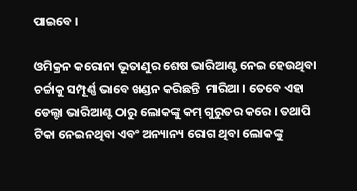ପାଇବେ ।

ଓମିକ୍ରନ କରୋନା ଭୂତାଣୁର ଶେଷ ଭାରିଆଣ୍ଟ ନେଇ ହେଉଥିବା ଚର୍ଚ୍ଚାକୁ ସମ୍ପୂର୍ଣ୍ଣ ଭାବେ ଖଣ୍ଡନ କରିଛନ୍ତି  ମାରିଆ । ତେବେ ଏହା ଡେଲ୍ଟା ଭାରିଆଣ୍ଟ ଠାରୁ ଲୋକଙ୍କୁ କମ୍ ଗୁରୁତର କରେ । ତଥାପି ଟିକା ନେଇନଥିବା ଏବଂ ଅନ୍ୟାନ୍ୟ ରୋଗ ଥିବା ଲୋକଙ୍କୁ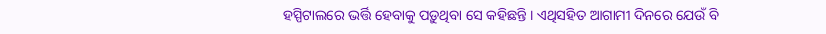ହସ୍ପିଟାଲରେ ଭର୍ତ୍ତି ହେବାକୁ ପଡ଼ୁଥିବା ସେ କହିଛନ୍ତି । ଏଥିସହିତ ଆଗାମୀ ଦିନରେ ଯେଉଁ ବି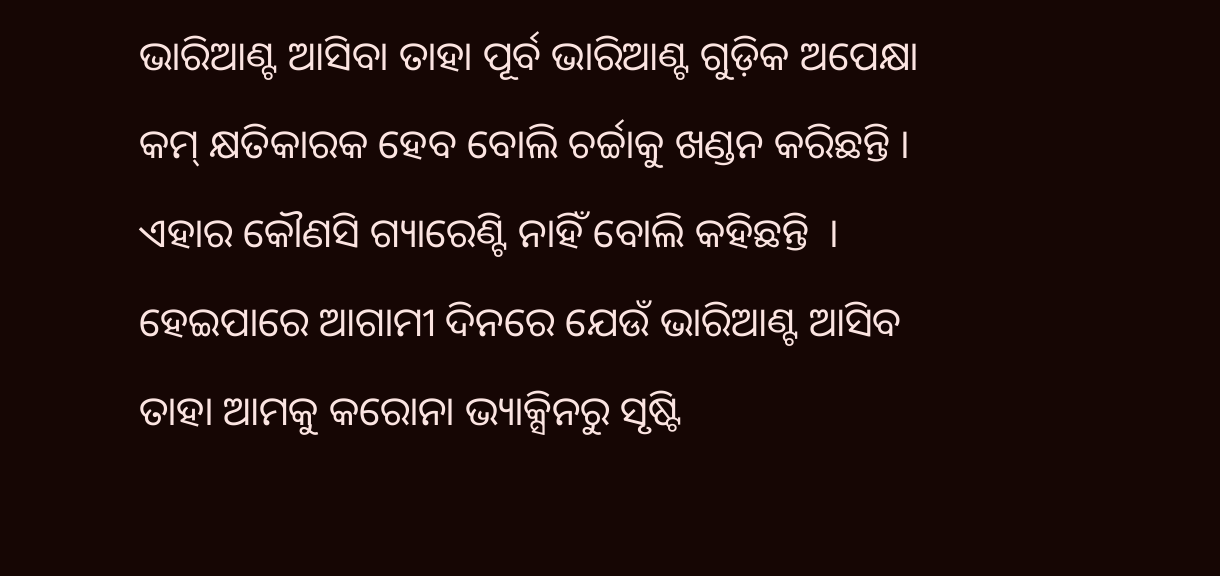ଭାରିଆଣ୍ଟ ଆସିବା ତାହା ପୂର୍ବ ଭାରିଆଣ୍ଟ ଗୁଡ଼ିକ ଅପେକ୍ଷା କମ୍ କ୍ଷତିକାରକ ହେବ ବୋଲି ଚର୍ଚ୍ଚାକୁ ଖଣ୍ଡନ କରିଛନ୍ତି । ଏହାର କୌଣସି ଗ୍ୟାରେଣ୍ଟି ନାହିଁ ବୋଲି କହିଛନ୍ତି  । ହେଇପାରେ ଆଗାମୀ ଦିନରେ ଯେଉଁ ଭାରିଆଣ୍ଟ ଆସିବ ତାହା ଆମକୁ କରୋନା ଭ୍ୟାକ୍ସିନରୁ ସୃଷ୍ଟି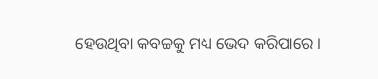ହେଉଥିବା କବଚ୍ଚକୁ ମଧ୍ୟ ଭେଦ କରିପାରେ ।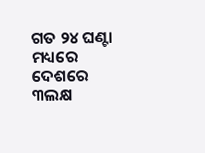ଗତ ୨୪ ଘଣ୍ଟା ମଧ୍ୟରେ ଦେଶରେ  ୩ଲକ୍ଷ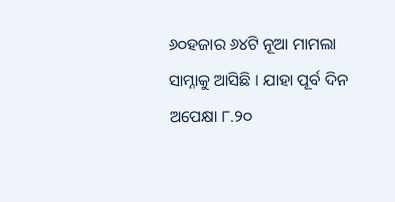୬୦ହଜାର ୬୪ଟି ନୂଆ ମାମଲା ସାମ୍ନାକୁ ଆସିଛି । ଯାହା ପୂର୍ବ ଦିନ ଅପେକ୍ଷା ୮.୨୦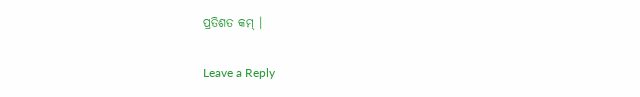ପ୍ରତିଶତ କମ୍ ।

Leave a Reply